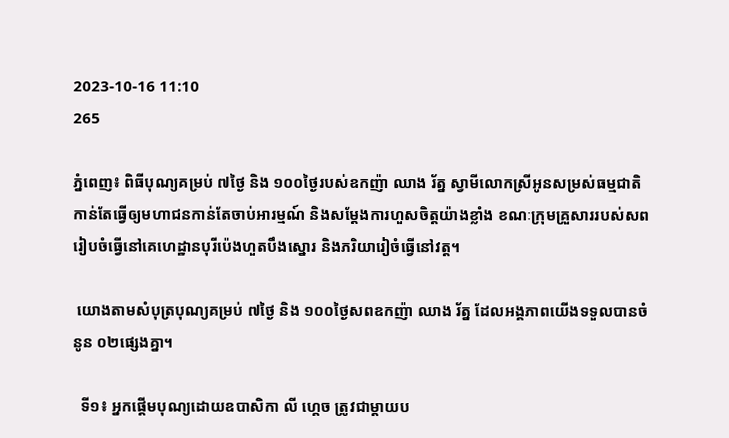2023-10-16 11:10
265

ភ្នំពេញ៖ ពិធីបុណ្យគម្រប់ ៧ថ្ងៃ និង ១០០ថ្ងៃរបស់ឧកញ៉ា ឈាង រ័ត្ន ស្វាមីលោកស្រីអូនសម្រស់ធម្មជាតិ កាន់តែធ្វើឲ្យមហាជនកាន់តែចាប់អារម្មណ៍ និងសម្តែងការហួសចិត្តយ៉ាងខ្លាំង ខណៈក្រុមគ្រួសាររបស់សពរៀបចំធ្វើនៅគេហេដ្ឋានបុរីប៉េងហួតបឹងស្នោរ និងភរិយារៀចំធ្វើនៅវត្ត។

 យោងតាមសំបុត្របុណ្យគម្រប់ ៧ថ្ងៃ និង ១០០ថ្ងៃសពឧកញ៉ា ឈាង រ័ត្ន ដែលអង្គភាពយើងទទួលបានចំនូន ០២ផ្សេងគ្នា។

  ទី១៖ អ្នកផ្តើមបុណ្យដោយឧបាសិកា លី ហ្គេច ត្រូវជាម្តាយប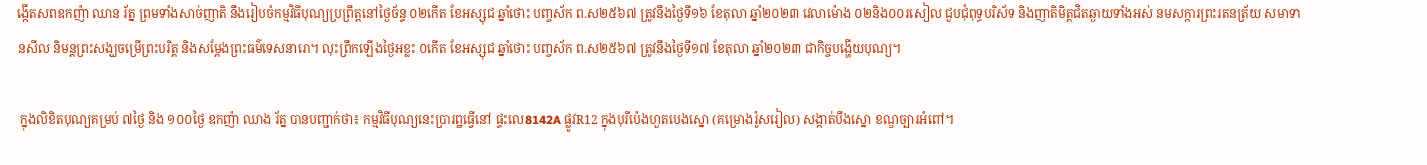ង្កើតសពឧកញ៉ា ឈាន រ័ត្ន ព្រមទាំងសាច់ញាតិ នឹងរៀបចំកម្មវិធីបុណ្យប្រព្រឹត្តនៅថ្ងៃច័ន្ទ ០២កើត ខែអស្សុជ ឆ្នាំថោះ បញ្ចស័ក ព.ស២៥៦៧ ត្រូវនឹងថ្ងៃទី១៦ ខែតុលា ឆ្នាំ២០២៣ វេលាម៉ោង ០២និង០០រសៀល ជួបជុំពុទ្ធបរិស័ទ និងញាតិមិត្តជិតឆ្ងាយទាំងអស់ នមសក្ការព្រះរតនត្រ័យ សមាទានសីល និមន្តព្រះសង្ឃចម្រើព្រះបរិត្ត និងសម្តែងព្រះធម៌ទេសនារោ។ លុះព្រឹកឡើងថ្ងៃអខ្លះ ០កើត ខែអស្សុជ ឆ្នាំថោះ បញ្ចស័ក ព.ស២៥៦៧ ត្រូវនឹងថ្ងៃទី១៧ ខែតុលា ឆ្នាំ២០២៣ ជាកិច្ចបង្ហើយបុណ្យ។

 ក្នុងលិខិតបុណ្យគម្រប់ ៧ថ្ងៃ និង ១០០ថ្ងៃ ឧកញ៉ា ឈាង រ័ត្ន បានបញ្ជាក់ថា៖ កម្មវិធីបុណ្យនេះប្រារព្ឋធ្វើនៅ ផ្ទះលេ8142A ផ្លូវR12 ក្នុងបុរីប៉េងហួតបេងស្នោ (គម្រោងរ៉ូសរៀល) សង្កាត់បឹងស្នោ ខណ្ឌច្បារអំពៅ។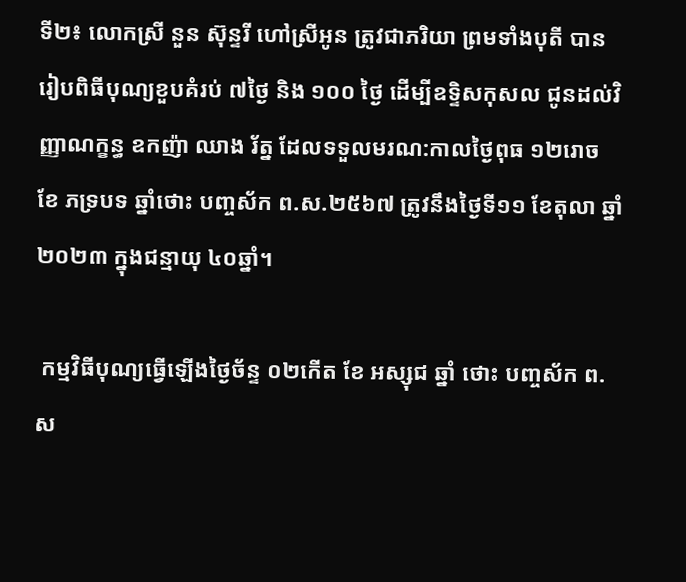ទី២៖ លោកស្រី នួន ស៊ុន្ទរី ហៅស្រីអូន ត្រូវជាភរិយា ព្រមទាំងបុតី បានរៀបពិធីបុណ្យខួបគំរប់ ៧ថ្ងៃ និង ១០០ ថ្ងៃ ដើម្បីឧទ្ទិសកុសល ជូនដល់វិញ្ញាណក្ខន្ធ ឧកញ៉ា ឈាង រ័ត្ន ដែលទទួលមរណ:កាលថ្ងៃពុធ ១២រោច ខែ ភទ្របទ ឆ្នាំថោះ បញ្ចស័ក ព.ស.២៥៦៧ ត្រូវនឹងថ្ងៃទី១១ ខែតុលា ឆ្នាំ ២០២៣ ក្នុងជន្មាយុ ៤០ឆ្នាំ។

 កម្មវិធីបុណ្យធ្វើឡើងថ្ងៃច័ន្ទ ០២កើត ខែ អស្សុជ ឆ្នាំ ថោះ បញ្ចស័ក ព.ស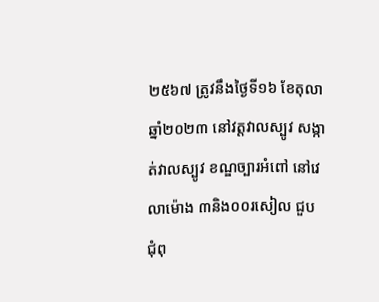២៥៦៧ ត្រូវនឹងថ្ងៃទី១៦ ខែតុលា ឆ្នាំ២០២៣ នៅវត្តវាលស្បូវ សង្កាត់វាលស្បូវ ខណ្ឌច្បារអំពៅ នៅវេលាម៉ោង ៣និង០០រសៀល ជួបជុំពុ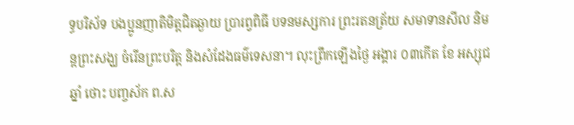ទ្ធបរិស័ទ បងប្អូនញាតិមិត្តជិតឆ្ងាយ ប្រារព្វពិធី បទនមស្សការ ព្រះរតនត្រ័យ សមាទានសីល និមន្តព្រះសង្ឃ ចំរើនព្រះបរិត្ត និងសំដែងធម៌ទេសនា។ លុះព្រឹកឡើងថ្ងៃ អង្គារ ០៣កើត ខែ អស្សុជ ឆ្នាំ ថោះ បញ្ចស័ក ព.ស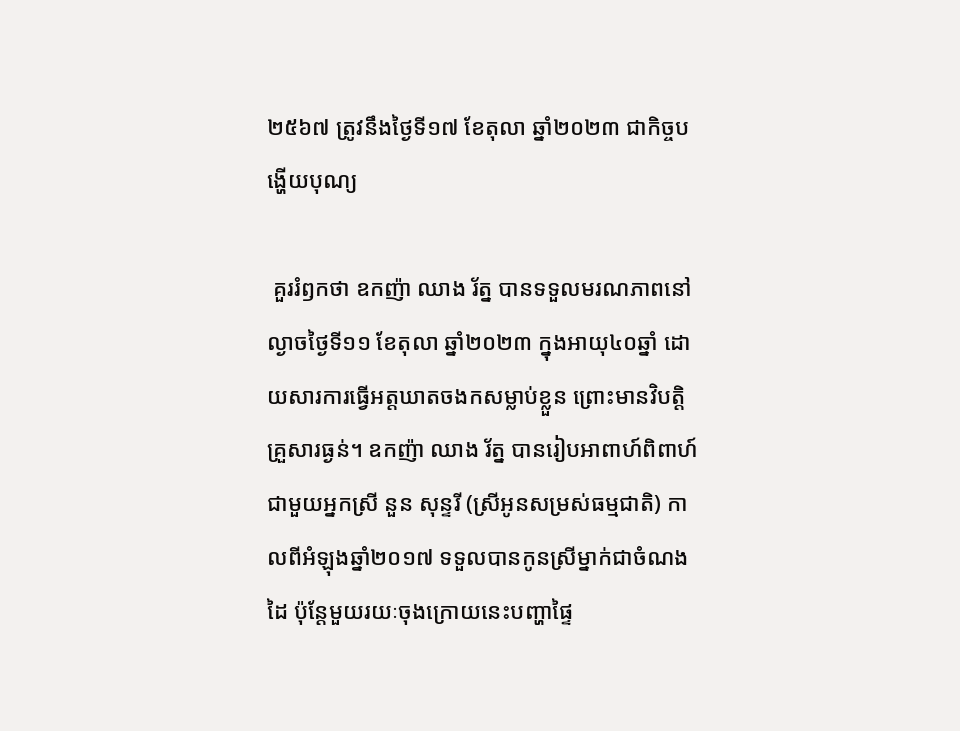២៥៦៧ ត្រូវនឹងថ្ងៃទី១៧ ខែតុលា ឆ្នាំ២០២៣ ជាកិច្ចបង្ហើយបុណ្យ

 គួររំឭកថា ឧកញ៉ា ឈាង រ័ត្ន បានទទួលមរណភាពនៅល្ងាចថ្ងៃទី១១ ខែតុលា ឆ្នាំ២០២៣ ក្នុងអាយុ៤០ឆ្នាំ ដោយសារការធ្វើអត្តឃាតចងកសម្លាប់ខ្លួន ព្រោះមានវិបត្តិគ្រួសារធ្ងន់។ ឧកញ៉ា ឈាង រ័ត្ន បានរៀបអាពាហ៍ពិពាហ៍ជាមួយអ្នកស្រី នួន សុន្ទរី (ស្រីអូនសម្រស់ធម្មជាតិ) កាលពីអំឡុងឆ្នាំ២០១៧ ទទួលបានកូនស្រីម្នាក់ជាចំណងដៃ ប៉ុន្តែមួយរយៈចុងក្រោយនេះបញ្ហាផ្ទៃ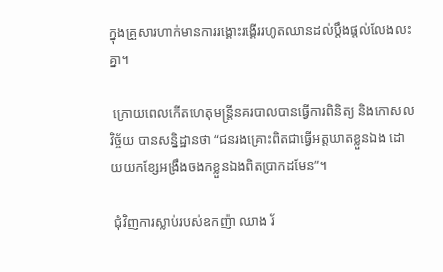ក្នុងគ្រួសារហាក់មានការរង្គោះរង្គើររហូតឈានដល់ប្តឹងផ្តល់លែងលះគ្នា។

 ក្រោយពេលកើតហេតុមន្ត្រីនគរបាលបានធ្វើការពិនិត្យ និងកោសលវិច្ច័យ បានសន្និដ្ឋានថា “ជនរងគ្រោះពិតជាធ្វើអត្តឃាតខ្លួនឯង ដោយយកខ្សែអង្រឹងចងកខ្លួនឯងពិតប្រាកដមែន”។

 ជុំវិញការស្លាប់របស់ឧកញ៉ា ឈាង រ័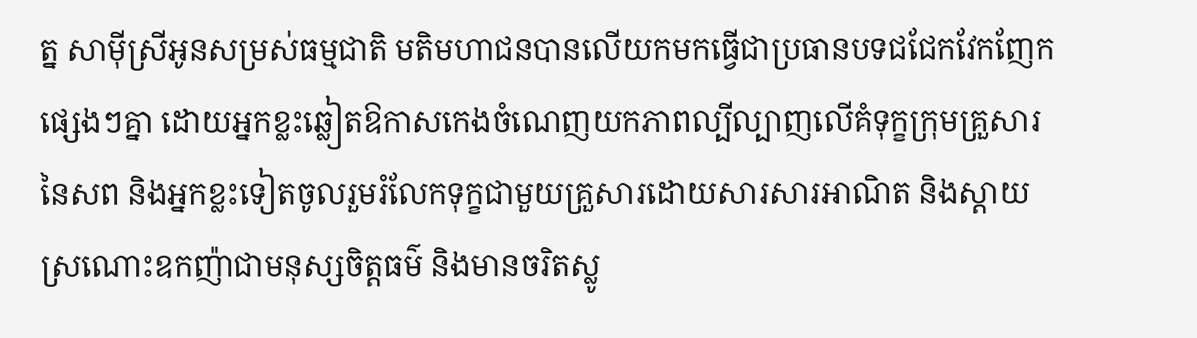ត្ន សាម៉ីស្រីអូនសម្រស់ធម្មជាតិ មតិមហាជនបានលើយកមកធ្វើជាប្រធានបទជជែកវែកញែកផ្សេងៗគ្នា ដោយអ្នកខ្លះឆ្លៀតឱកាសកេងចំណេញយកភាពល្បីល្បាញលើគំទុក្ខក្រុមគ្រួសារនៃសព និងអ្នកខ្លះទៀតចូលរួមរំលែកទុក្ខជាមួយគ្រួសារដោយសារសារអាណិត និងស្តាយស្រណោះឧកញ៉ាជាមនុស្សចិត្តធម៌ និងមានចរិតស្លូ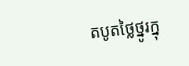តបូតថ្លៃថ្នូរក្នុ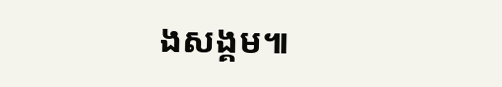ងសង្គម៕